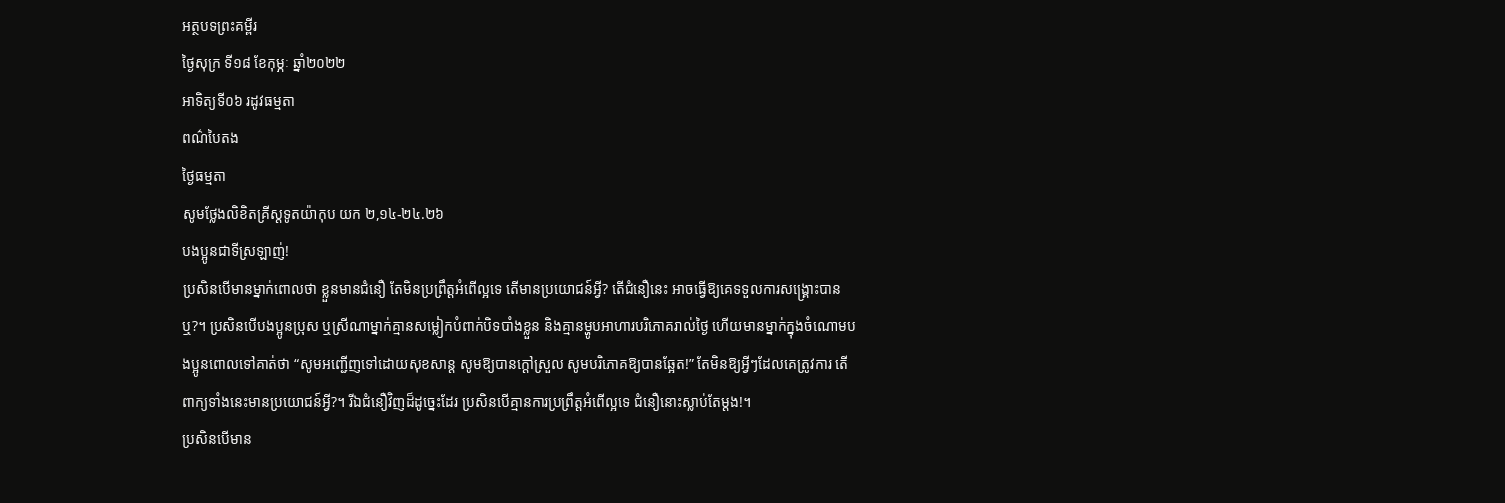អត្ថបទព្រះគម្ពីរ
ថ្ងៃសុក្រ ទី១៨ ខែកុម្ភៈ ឆ្នាំ២០២២
អាទិត្យទី០៦ រដូវធម្មតា
ពណ៌បៃតង
ថ្ងៃធម្មតា
សូមថ្លែងលិខិតគ្រីស្តទូតយ៉ាកុប យក ២,១៤-២៤.២៦
បងប្អូនជាទីស្រឡាញ់!
ប្រសិនបើមានម្នាក់ពោលថា ខ្លួនមានជំនឿ តែមិនប្រព្រឹត្តអំពើល្អទេ តើមានប្រយោជន៍អ្វី? តើជំនឿនេះ អាចធ្វើឱ្យគេទទួលការសង្រ្គោះបានឬ?។ ប្រសិនបើបងប្អូនប្រុស ឬស្រីណាម្នាក់គ្មានសម្លៀកបំពាក់បិទបាំងខ្លួន និងគ្មានម្ហូបអាហារបរិភោគរាល់ថ្ងៃ ហើយមានម្នាក់ក្នុងចំណោមបងប្អូនពោលទៅគាត់ថា “សូមអញ្ជើញទៅដោយសុខសាន្ដ សូមឱ្យបានក្ដៅស្រួល សូមបរិភោគឱ្យបានឆ្អែត!” តែមិនឱ្យអ្វីៗដែលគេត្រូវការ តើពាក្យទាំងនេះមានប្រយោជន៍អ្វី?។ រីឯជំនឿវិញដ៏ដូច្នេះដែរ ប្រសិនបើគ្មានការប្រព្រឹត្តអំពើល្អទេ ជំនឿនោះស្លាប់តែម្តង!។
ប្រសិនបើមាន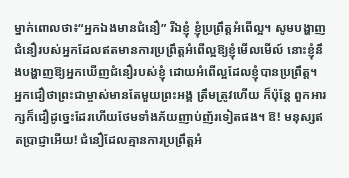ម្នាក់ពោលថា៖“អ្នកឯងមានជំនឿ” រីឯខ្ញុំ ខ្ញុំប្រព្រឹត្តអំពើល្អ។ សូមបង្ហាញជំនឿរបស់អ្នកដែលឥតមានការប្រព្រឹត្តអំពើល្អឱ្យខ្ញុំមើលមើល៍ នោះខ្ញុំនឹងបង្ហាញឱ្យអ្នកឃើញជំនឿរបស់ខ្ញុំ ដោយអំពើល្អដែលខ្ញុំបានប្រព្រឹត្ត។ អ្នកជឿថាព្រះជាម្ចាស់មានតែមួយព្រះអង្គ ត្រឹមត្រូវហើយ ក៏ប៉ុន្តែ ពួកអារក្សក៏ជឿដូច្នេះដែរហើយថែមទាំងភ័យញាប់ញ័រទៀតផង។ ឱ! មនុស្សឥតប្រាជ្ញាអើយ! ជំនឿដែលគ្មានការប្រព្រឹត្តអំ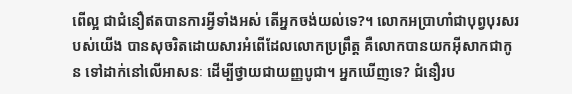ពើល្អ ជាជំនឿឥតបានការអ្វីទាំងអស់ តើអ្នកចង់យល់ទេ?។ លោកអប្រាហាំជាបុព្វបុរសរបស់យើង បានសុចរិតដោយសារអំពើដែលលោកប្រព្រឹត្ត គឺលោកបានយកអ៊ីសាកជាកូន ទៅដាក់នៅលើអាសនៈ ដើម្បីថ្វាយជាយញ្ញបូជា។ អ្នកឃើញទេ? ជំនឿរប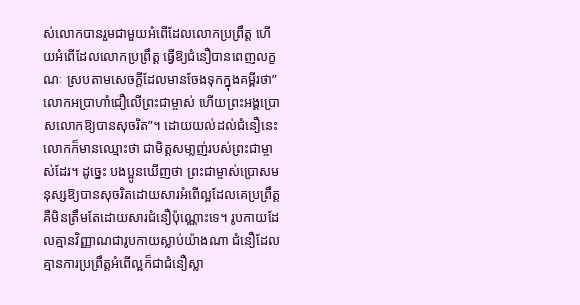ស់លោកបានរួមជាមួយអំពើដែលលោកប្រព្រឹត្ត ហើយអំពើដែលលោកប្រព្រឹត្ត ធ្វើឱ្យជំនឿបានពេញលក្ខណៈ ស្របតាមសេចក្តីដែលមានចែងទុកក្នុងគម្ពីរថា” លោកអប្រាហាំជឿលើព្រះជាម្ចាស់ ហើយព្រះអង្គប្រោសលោកឱ្យបានសុចរិត”។ ដោយយល់ដល់ជំនឿនេះ លោកក៏មានឈ្មោះថា ជាមិត្តសមា្លញ់របស់ព្រះជាម្ចាស់ដែរ។ ដូច្នេះ បងប្អូនឃើញថា ព្រះជាម្ចាស់ប្រោសមនុស្សឱ្យបានសុចរិតដោយសារអំពើល្អដែលគេប្រព្រឹត្ត គឺមិនត្រឹមតែដោយសារជំនឿប៉ុណ្ណោះទេ។ រូបកាយដែលគ្មានវិញ្ញាណជារូបកាយស្លាប់យ៉ាងណា ជំនឿដែលគ្មានការប្រព្រឹត្តអំពើល្អក៏ជាជំនឿស្លា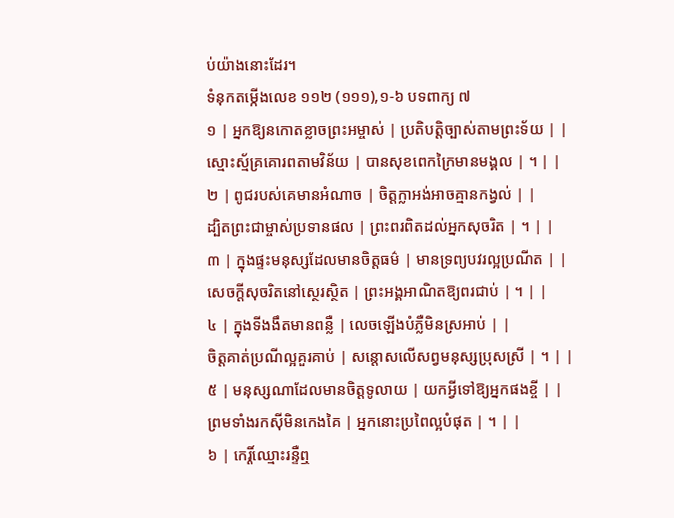ប់យ៉ាងនោះដែរ។
ទំនុកតម្កើងលេខ ១១២ (១១១),១-៦ បទពាក្យ ៧
១ | អ្នកឱ្យនកោតខ្លាចព្រះអម្ចាស់ | ប្រតិបត្តិច្បាស់តាមព្រះទ័យ | |
ស្មោះស្ម័គ្រគោរពតាមវិន័យ | បានសុខពេកក្រៃមានមង្គល | ។ | |
២ | ពូជរបស់គេមានអំណាច | ចិត្តក្លាអង់អាចគ្មានកង្វល់ | |
ដ្បិតព្រះជាម្ចាស់ប្រទានផល | ព្រះពរពិតដល់អ្នកសុចរិត | ។ | |
៣ | ក្នុងផ្ទះមនុស្សដែលមានចិត្តធម៌ | មានទ្រព្យបវរល្អប្រណីត | |
សេចក្តីសុចរិតនៅស្ថេរស្ថិត | ព្រះអង្គអាណិតឱ្យពរជាប់ | ។ | |
៤ | ក្នុងទីងងឹតមានពន្លឺ | លេចឡើងបំភ្លឺមិនស្រអាប់ | |
ចិត្តគាត់ប្រណីល្អគួរគាប់ | សន្តោសលើសព្វមនុស្សប្រុសស្រី | ។ | |
៥ | មនុស្សណាដែលមានចិត្តទូលាយ | យកអ្វីទៅឱ្យអ្នកផងខ្ចី | |
ព្រមទាំងរកស៊ីមិនកេងគៃ | អ្នកនោះប្រពៃល្អបំផុត | ។ | |
៦ | កេរ្តិ៍ឈ្មោះរន្ទឺឮ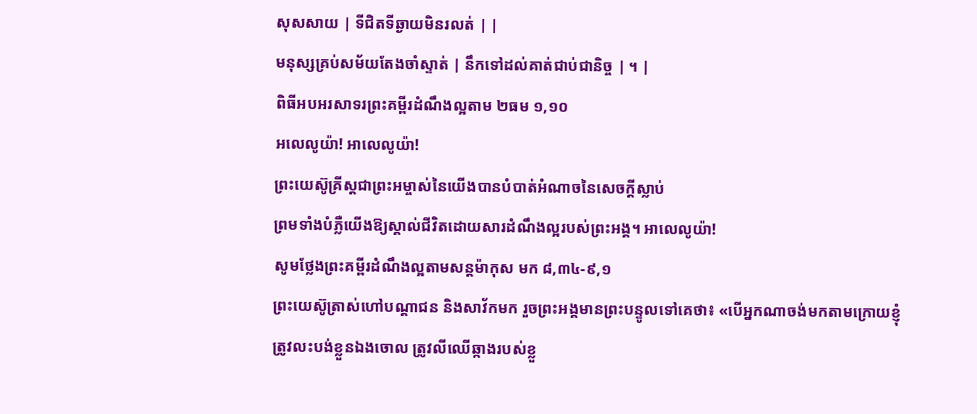សុសសាយ | ទីជិតទីឆ្ងាយមិនរលត់ | |
មនុស្សគ្រប់សម័យតែងចាំស្ទាត់ | នឹកទៅដល់គាត់ជាប់ជានិច្ច | ។ |
ពិធីអបអរសាទរព្រះគម្ពីរដំណឹងល្អតាម ២ធម ១,១០
អលេលូយ៉ា! អាលេលូយ៉ា!
ព្រះយេស៊ូគ្រីស្តជាព្រះអម្ចាស់នៃយើងបានបំបាត់អំណាចនៃសេចក្តីស្លាប់
ព្រមទាំងបំភ្លឺយើងឱ្យស្គាល់ជីវិតដោយសារដំណឹងល្អរបស់ព្រះអង្គ។ អាលេលូយ៉ា!
សូមថ្លែងព្រះគម្ពីរដំណឹងល្អតាមសន្តម៉ាកុស មក ៨,៣៤-៩,១
ព្រះយេស៊ូត្រាស់ហៅបណ្តាជន និងសាវ័កមក រួចព្រះអង្គមានព្រះបន្ទូលទៅគេថា៖ «បើអ្នកណាចង់មកតាមក្រោយខ្ញុំ ត្រូវលះបង់ខ្លួនឯងចោល ត្រូវលីឈើឆ្កាងរបស់ខ្លួ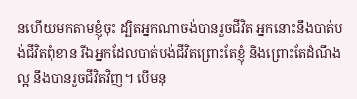នហើយមកតាមខ្ញុំចុះ ដ្បិតអ្នកណាចង់បានរួចជីវិត អ្នកនោះនឹងបាត់បង់ជីវិតពុំខាន រីឯអ្នកដែលបាត់បង់ជីវិតព្រោះតែខ្ញុំ និងព្រោះតែដំណឹងល្អ នឹងបានរួចជីវិតវិញ។ បើមនុ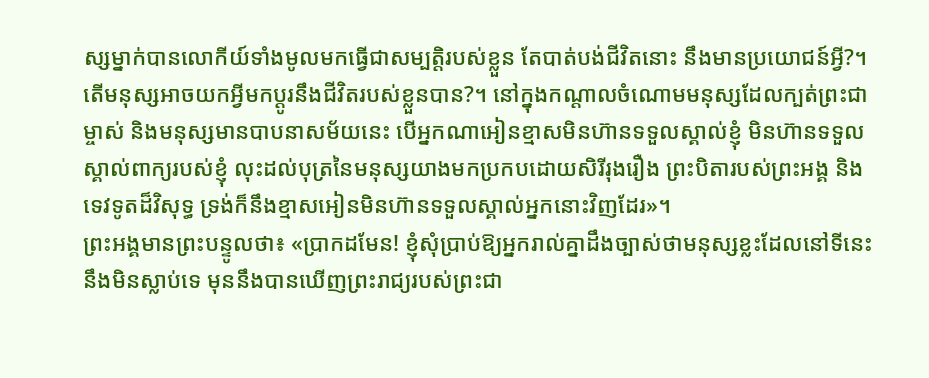ស្សម្នាក់បានលោកីយ៍ទាំងមូលមកធ្វើជាសម្បត្តិរបស់ខ្លួន តែបាត់បង់ជីវិតនោះ នឹងមានប្រយោជន៍អ្វី?។ តើមនុស្សអាចយកអ្វីមកប្តូរនឹងជីវិតរបស់ខ្លួនបាន?។ នៅក្នុងកណ្តាលចំណោមមនុស្សដែលក្បត់ព្រះជាម្ចាស់ និងមនុស្សមានបាបនាសម័យនេះ បើអ្នកណាអៀនខ្មាសមិនហ៊ានទទួលស្គាល់ខ្ញុំ មិនហ៊ានទទួលស្គាល់ពាក្យរបស់ខ្ញុំ លុះដល់បុត្រនៃមនុស្សយាងមកប្រកបដោយសិរីរុងរឿង ព្រះបិតារបស់ព្រះអង្គ និងទេវទូតដ៏វិសុទ្ធ ទ្រង់ក៏នឹងខ្មាសអៀនមិនហ៊ានទទួលស្គាល់អ្នកនោះវិញដែរ»។
ព្រះអង្គមានព្រះបន្ទូលថា៖ «ប្រាកដមែន! ខ្ញុំសុំប្រាប់ឱ្យអ្នករាល់គ្នាដឹងច្បាស់ថាមនុស្សខ្លះដែលនៅទីនេះ នឹងមិនស្លាប់ទេ មុននឹងបានឃើញព្រះរាជ្យរបស់ព្រះជា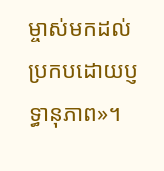ម្ចាស់មកដល់ប្រកបដោយប្ញទ្ធានុភាព»។